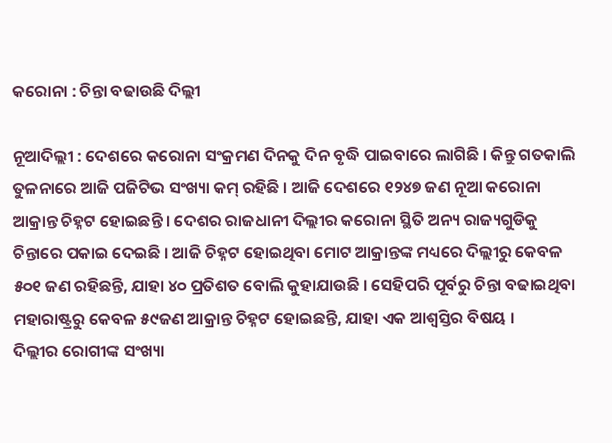କରୋନା : ଚିନ୍ତା ବଢାଉଛି ଦିଲ୍ଲୀ

ନୂଆଦିଲ୍ଲୀ : ଦେଶରେ କରୋନା ସଂକ୍ରମଣ ଦିନକୁ ଦିନ ବୃଦ୍ଧି ପାଇବାରେ ଲାଗିଛି । କିନ୍ତୁ ଗତକାଲି ତୁଳନାରେ ଆଜି ପଜିଟିଭ ସଂଖ୍ୟା କମ୍‌ ରହିଛି । ଆଜି ଦେଶରେ ୧୨୪୭ ଜଣ ନୂଆ କରୋନା ଆକ୍ରାନ୍ତ ଚିହ୍ନଟ ହୋଇଛନ୍ତି । ଦେଶର ରାଜଧାନୀ ଦିଲ୍ଲୀର କରୋନା ସ୍ଥିତି ଅନ୍ୟ ରାଜ୍ୟଗୁଡିକୁ ଚିନ୍ତାରେ ପକାଇ ଦେଇଛି । ଆଜି ଚିହ୍ନଟ ହୋଇଥିବା ମୋଟ ଆକ୍ରାନ୍ତଙ୍କ ମଧ୍ୟରେ ଦିଲ୍ଲୀରୁ କେବଳ ୫୦୧ ଜଣ ରହିଛନ୍ତି, ଯାହା ୪୦ ପ୍ରତିଶତ ବୋଲି କୁହାଯାଉଛି । ସେହିପରି ପୂର୍ବରୁ ଚିନ୍ତା ବଢାଇଥିବା ମହାରାଷ୍ଟ୍ରରୁ କେବଳ ୫୯ଜଣ ଆକ୍ରାନ୍ତ ଚିହ୍ନଟ ହୋଇଛନ୍ତି, ଯାହା ଏକ ଆଶ୍ୱସ୍ତିର ବିଷୟ ।
ଦିଲ୍ଲୀର ରୋଗୀଙ୍କ ସଂଖ୍ୟା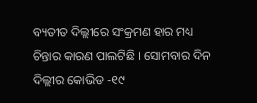ବ୍ୟତୀତ ଦିଲ୍ଲୀରେ ସଂକ୍ରମଣ ହାର ମଧ୍ୟ ଚିନ୍ତାର କାରଣ ପାଲଟିଛି । ସୋମବାର ଦିନ ଦିଲ୍ଲୀର କୋଭିଡ -୧୯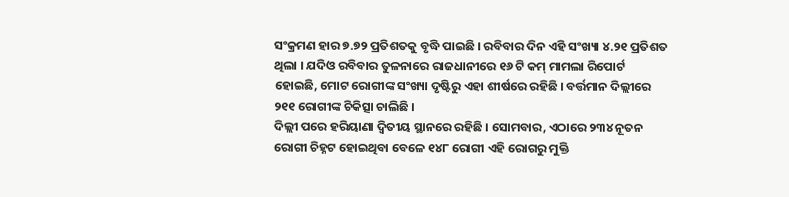ସଂକ୍ରମଣ ହାର ୭.୭୨ ପ୍ରତିଶତକୁ ବୃଦ୍ଧି ପାଇଛି । ରବିବାର ଦିନ ଏହି ସଂଖ୍ୟା ୪.୨୧ ପ୍ରତିଶତ ଥିଲା । ଯଦିଓ ରବିବାର ତୁଳନାରେ ରାଜଧାନୀରେ ୧୬ ଟି କମ୍‌ ମାମଲା ରିପୋର୍ଟ ହୋଇଛି, ମୋଟ ରୋଗୀଙ୍କ ସଂଖ୍ୟା ଦୃଷ୍ଟିରୁ ଏହା ଶୀର୍ଷରେ ରହିଛି । ବର୍ତ୍ତମାନ ଦିଲ୍ଲୀରେ ୨୧୧ ରୋଗୀଙ୍କ ଚିକିତ୍ସା ଚାଲିଛି ।
ଦିଲ୍ଲୀ ପରେ ହରିୟାଣା ଦ୍ୱିତୀୟ ସ୍ଥାନରେ ରହିଛି । ସୋମବାର, ଏଠାରେ ୨୩୪ ନୂତନ ରୋଗୀ ଚିହ୍ନଟ ହୋଇଥିବା ବେଳେ ୧୪୮ ରୋଗୀ ଏହି ରୋଗରୁ ମୁକ୍ତି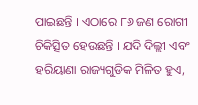ପାଇଛନ୍ତି । ଏଠାରେ ୮୬ ଜଣ ରୋଗୀ ଚିକିତ୍ସିତ ହେଉଛନ୍ତି । ଯଦି ଦିଲ୍ଲୀ ଏବଂ ହରିୟାଣା ରାଜ୍ୟଗୁଡିକ ମିଳିତ ହୁଏ,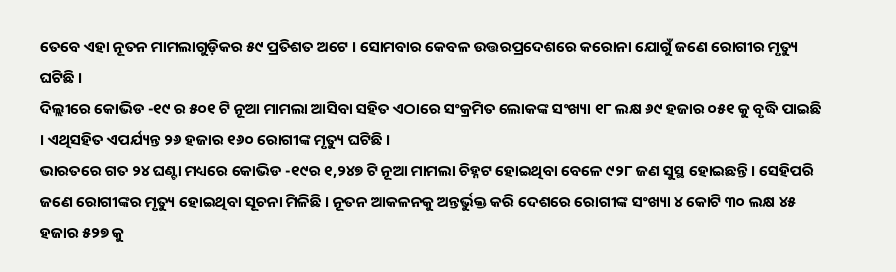ତେବେ ଏହା ନୂତନ ମାମଲାଗୁଡ଼ିକର ୫୯ ପ୍ରତିଶତ ଅଟେ । ସୋମବାର କେବଳ ଉତ୍ତରପ୍ରଦେଶରେ କରୋନା ଯୋଗୁଁ ଜଣେ ରୋଗୀର ମୃତ୍ୟୁ ଘଟିଛି ।
ଦିଲ୍ଲୀରେ କୋଭିଡ -୧୯ ର ୫୦୧ ଟି ନୂଆ ମାମଲା ଆସିବା ସହିତ ଏଠାରେ ସଂକ୍ରମିତ ଲୋକଙ୍କ ସଂଖ୍ୟା ୧୮ ଲକ୍ଷ ୬୯ ହଜାର ୦୫୧ କୁ ବୃଦ୍ଧି ପାଇଛି । ଏଥିସହିତ ଏପର୍ଯ୍ୟନ୍ତ ୨୬ ହଜାର ୧୬୦ ରୋଗୀଙ୍କ ମୃତ୍ୟୁ ଘଟିଛି ।
ଭାରତରେ ଗତ ୨୪ ଘଣ୍ଟା ମଧ୍ୟରେ କୋଭିଡ -୧୯ର ୧,୨୪୭ ଟି ନୂଆ ମାମଲା ଚିହ୍ନଟ ହୋଇଥିବା ବେଳେ ୯୨୮ ଜଣ ସୁସ୍ଥ ହୋଇଛନ୍ତି । ସେହିପରି ଜଣେ ରୋଗୀଙ୍କର ମୃତ୍ୟୁ ହୋଇଥିବା ସୂଚନା ମିଳିଛି । ନୂତନ ଆକଳନକୁ ଅନ୍ତର୍ଭୁକ୍ତ କରି ଦେଶରେ ରୋଗୀଙ୍କ ସଂଖ୍ୟା ୪ କୋଟି ୩୦ ଲକ୍ଷ ୪୫ ହଜାର ୫୨୭ କୁ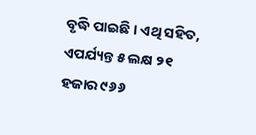ବୃଦ୍ଧି ପାଇଛି । ଏଥି ସହିତ, ଏପର୍ଯ୍ୟନ୍ତ ୫ ଲକ୍ଷ ୨୧ ହଜାର ୯୬୬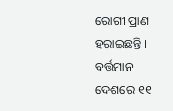ରୋଗୀ ପ୍ରାଣ ହରାଇଛନ୍ତି । ବର୍ତ୍ତମାନ ଦେଶରେ ୧୧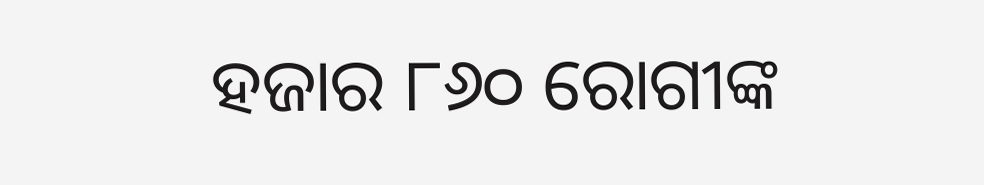ହଜାର ୮୬୦ ରୋଗୀଙ୍କ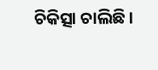ଚିକିତ୍ସା ଚାଲିଛି ।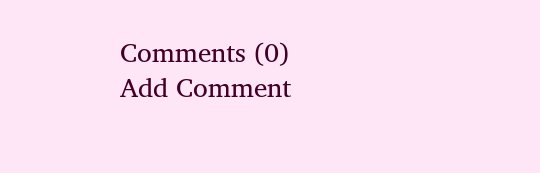Comments (0)
Add Comment